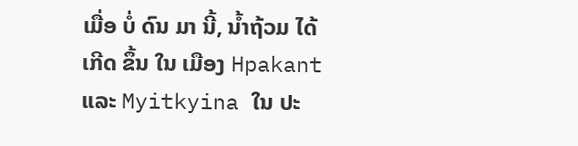ເມື່ອ ບໍ່ ດົນ ມາ ນີ້, ນ້ຳຖ້ວມ ໄດ້ ເກີດ ຂຶ້ນ ໃນ ເມືອງ Hpakant ແລະ Myitkyina ໃນ ປະ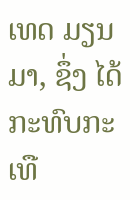ເທດ ມຽນມາ, ຊຶ່ງ ໄດ້ ກະທົບກະ ເທື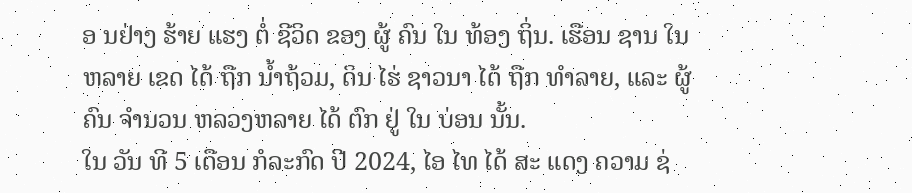ອ ນຢ່າງ ຮ້າຍ ແຮງ ຕໍ່ ຊີວິດ ຂອງ ຜູ້ ຄົນ ໃນ ທ້ອງ ຖິ່ນ. ເຮືອນ ຊານ ໃນ ຫລາຍ ເຂດ ໄດ້ ຖືກ ນ້ຳຖ້ວມ, ດິນ ໄຮ່ ຊາວນາ ໄດ້ ຖືກ ທໍາລາຍ, ແລະ ຜູ້ ຄົນ ຈໍານວນ ຫລວງຫລາຍ ໄດ້ ຕົກ ຢູ່ ໃນ ບ່ອນ ນັ້ນ.
ໃນ ວັນ ທີ 5 ເດືອນ ກໍລະກົດ ປີ 2024, ໄອ ໄທ ໄດ້ ສະ ແດງ ຄວາມ ຊ່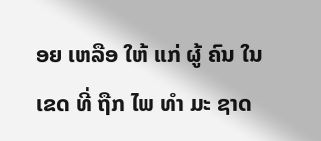ອຍ ເຫລືອ ໃຫ້ ແກ່ ຜູ້ ຄົນ ໃນ ເຂດ ທີ່ ຖືກ ໄພ ທໍາ ມະ ຊາດ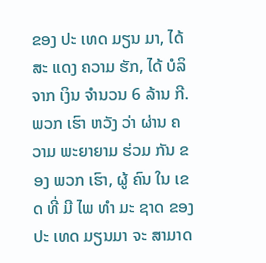ຂອງ ປະ ເທດ ມຽນ ມາ, ໄດ້ ສະ ແດງ ຄວາມ ຮັກ, ໄດ້ ບໍລິຈາກ ເງິນ ຈໍານວນ 6 ລ້ານ ກີ.
ພວກ ເຮົາ ຫວັງ ວ່າ ຜ່ານ ຄວາມ ພະຍາຍາມ ຮ່ວມ ກັນ ຂອງ ພວກ ເຮົາ, ຜູ້ ຄົນ ໃນ ເຂດ ທີ່ ມີ ໄພ ທໍາ ມະ ຊາດ ຂອງ ປະ ເທດ ມຽນມາ ຈະ ສາມາດ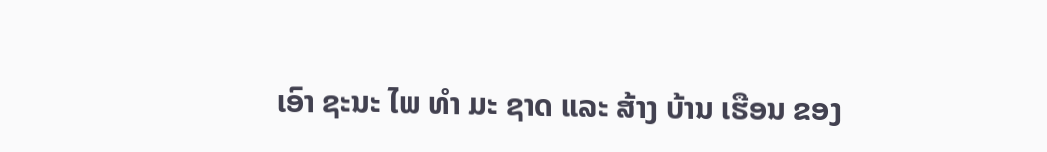ເອົາ ຊະນະ ໄພ ທໍາ ມະ ຊາດ ແລະ ສ້າງ ບ້ານ ເຮືອນ ຂອງ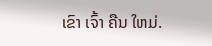ເຂົາ ເຈົ້າ ຄືນ ໃຫມ່.